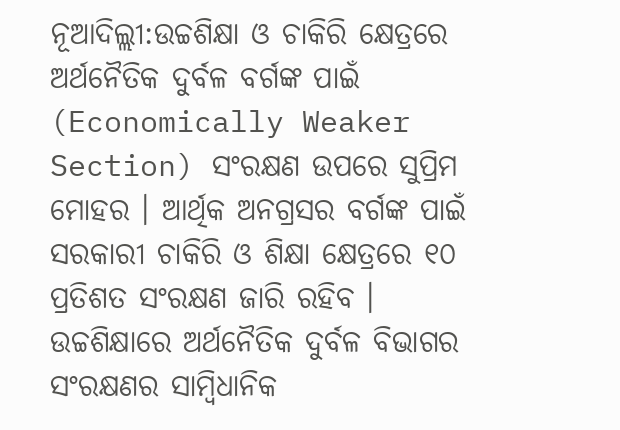ନୂଆଦିଲ୍ଲୀ:ଉଚ୍ଚଶିକ୍ଷା ଓ ଚାକିରି କ୍ଷେତ୍ରରେ ଅର୍ଥନୈତିକ ଦୁର୍ବଳ ବର୍ଗଙ୍କ ପାଇଁ (Economically Weaker Section) ସଂରକ୍ଷଣ ଉପରେ ସୁପ୍ରିମ ମୋହର । ଆର୍ଥିକ ଅନଗ୍ରସର ବର୍ଗଙ୍କ ପାଇଁ ସରକାରୀ ଚାକିରି ଓ ଶିକ୍ଷା କ୍ଷେତ୍ରରେ ୧୦ ପ୍ରତିଶତ ସଂରକ୍ଷଣ ଜାରି ରହିବ । ଉଚ୍ଚଶିକ୍ଷାରେ ଅର୍ଥନୈତିକ ଦୁର୍ବଳ ବିଭାଗର ସଂରକ୍ଷଣର ସାମ୍ବିଧାନିକ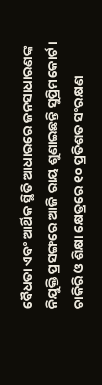ବୈଧତା ଏବଂ ଆର୍ଥିକ ସ୍ଥିତି ଆଧାରରେ ଜନସାଧାରଣଙ୍କ ନିଯୁକ୍ତି ପ୍ରସଙ୍ଗରେ ଆଜି ରାୟ ଶୁଣାଇଛନ୍ତି ସୁପ୍ରିମକୋର୍ଟ ।
ଚାକିରି ଓ ଶିକ୍ଷା କ୍ଷେତ୍ରରେ ୧୦ ପ୍ରତିଶତ ସଂରକ୍ଷଣ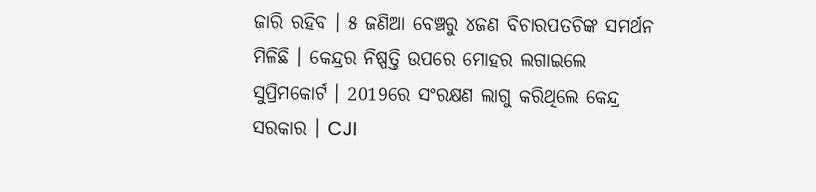ଜାରି ରହିବ । ୫ ଜଣିଆ ବେଞ୍ଚରୁ ୪ଜଣ ବିଚାରପତଚିଙ୍କ ସମର୍ଥନ ମିଳିଛି । କେନ୍ଦ୍ରର ନିଷ୍ପତ୍ତି ଉପରେ ମୋହର ଲଗାଇଲେ ସୁପ୍ରିମକୋର୍ଟ । 2019ରେ ସଂରକ୍ଷଣ ଲାଗୁ କରିଥିଲେ କେନ୍ଦ୍ର ସରକାର । CJI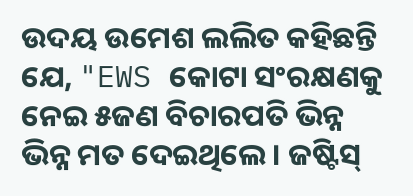ଉଦୟ ଉମେଶ ଲଲିତ କହିଛନ୍ତି ଯେ, "EWS କୋଟା ସଂରକ୍ଷଣକୁ ନେଇ ୫ଜଣ ବିଚାରପତି ଭିନ୍ନ ଭିନ୍ନ ମତ ଦେଇଥିଲେ । ଜଷ୍ଟିସ୍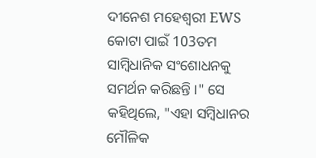ଦୀନେଶ ମହେଶ୍ୱରୀ EWS କୋଟା ପାଇଁ 103ତମ ସାମ୍ବିଧାନିକ ସଂଶୋଧନକୁ ସମର୍ଥନ କରିଛନ୍ତି ।" ସେ କହିଥିଲେ, "ଏହା ସମ୍ବିଧାନର ମୌଳିକ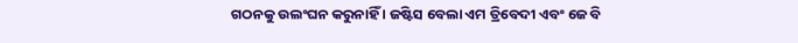ଗଠନକୁ ଉଲଂଘନ କରୁନାହିଁ । ଜଷ୍ଟିସ ବେଲା ଏମ ତ୍ରିବେଦୀ ଏବଂ ଜେ ବି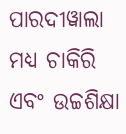ପାରଦୀୱାଲା ମଧ୍ୟ ଚାକିରି ଏବଂ ଉଚ୍ଚଶିକ୍ଷା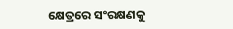କ୍ଷେତ୍ରରେ ସଂରକ୍ଷଣକୁ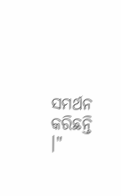ସମର୍ଥନ କରିଛନ୍ତି ।"